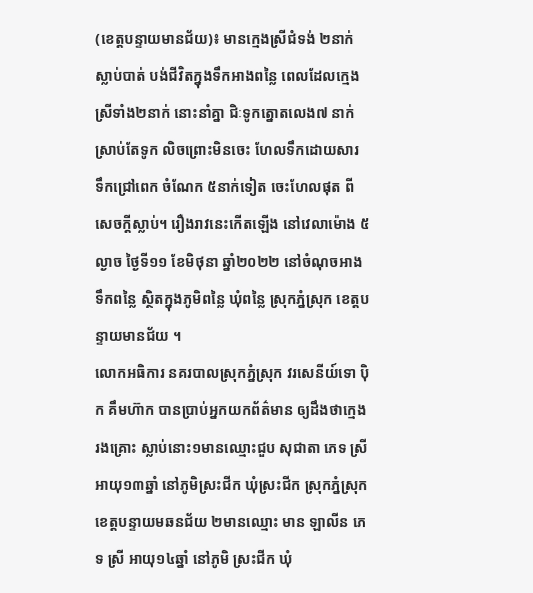(ខេត្តបន្ទាយមានជ័យ)៖ មានក្មេងស្រីជំទង់ ២នាក់ស្លាប់បាត់ បង់ជីវិតក្នុងទឹកអាងពន្លៃ ពេលដែលក្មេង ស្រីទាំង២នាក់ នោះនាំគ្នា ជិៈទូកត្នោតលេង៧ នាក់ស្រាប់តែទូក លិចព្រោះមិនចេះ ហែលទឹកដោយសារ ទឹកជ្រៅពេក ចំណែក ៥នាក់ទៀត ចេះហែលផុត ពីសេចក្តីស្លាប់។ រឿងរាវនេះកើតឡើង នៅវេលាម៉ោង ៥ល្ងាច ថ្ងៃទី១១ ខែមិថុនា ឆ្នាំ២០២២ នៅចំណុចអាងទឹកពន្លៃ ស្ថិតក្នុងភូមិពន្លៃ ឃុំពន្លៃ ស្រុកភ្នំស្រុក ខេត្តបន្ទាយមានជ័យ ។
លោកអធិការ នគរបាលស្រុកភ្នំស្រុក វរសេនីយ៍ទោ ប៉ិក គឹមហ៊ាក បានប្រាប់អ្នកយកព័ត៌មាន ឲ្យដឹងថាក្មេងរងគ្រោះ ស្លាប់នោះ១មានឈ្មោះជួប សុជាតា ភេទ ស្រី អាយុ១៣ឆ្នាំ នៅភូមិស្រះជីក ឃុំស្រះជីក ស្រុកភ្នំស្រុក ខេត្តបន្ទាយមឆនជ័យ ២មានឈ្មោះ មាន ឡាលីន ភេទ ស្រី អាយុ១៤ឆ្នាំ នៅភូមិ ស្រះជីក ឃុំ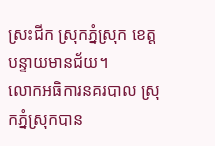ស្រះជីក ស្រុកភ្នំស្រុក ខេត្តបន្ទាយមានជ័យ។
លោកអធិការនគរបាល ស្រុកភ្នំស្រុកបាន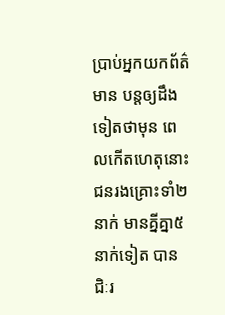ប្រាប់អ្នកយកព័ត៌មាន បន្តឲ្យដឹងទៀតថាមុន ពេលកើតហេតុនោះ ជនរងគ្រោះទាំ២នាក់ មានគ្នីគ្នា៥នាក់ទៀត បានជិៈរ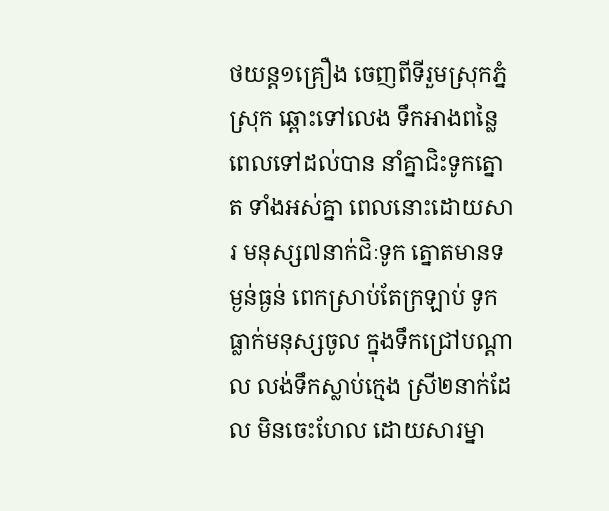ថយន្ត១គ្រឿង ចេញពីទីរួមស្រុកភ្នំស្រុក ឆ្ពោះទៅលេង ទឹកអាងពន្លៃ ពេលទៅដល់បាន នាំគ្នាជិះទូកត្នោត ទាំងអស់គ្នា ពេលនោះដោយសារ មនុស្ស៧នាក់ជិៈទូក ត្នោតមានទម្ងន់ធ្ងន់ ពេកស្រាប់តែក្រឡាប់ ទូកធ្លាក់មនុស្សចូល ក្នុងទឹកជ្រៅបណ្តាល លង់ទឹកស្លាប់ក្មេង ស្រី២នាក់ដែល មិនចេះហែល ដោយសារម្នា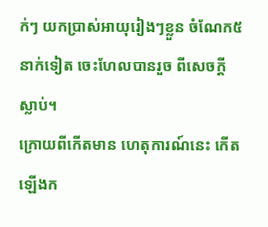ក់ៗ យកប្រាស់អាយុរៀងៗខ្លួន ចំណែក៥នាក់ទៀត ចេះហែលបានរួច ពីសេចក្តីស្លាប់។
ក្រោយពីកើតមាន ហេតុការណ៍នេះ កើតឡើងក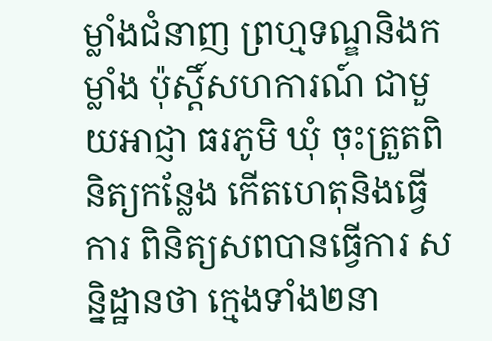ម្លាំងជំនាញ ព្រហ្មទណ្ឌនិងកម្លាំង ប៉ុស្តិ៍សហការណ៍ ជាមួយអាជ្ញា ធរភូមិ ឃុំ ចុះត្រួតពិនិត្យកន្លែង កើតហេតុនិងធ្វើការ ពិនិត្យសពបានធ្វើការ សន្និដ្ឋានថា ក្មេងទាំង២នា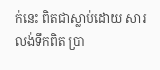ក់នេះ ពិតជាស្លាប់ដោយ សារលង់ទឹកពិត ប្រា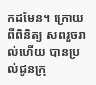កដមែន។ ក្រោយពីពិនិត្យ សពរួចរាល់ហើយ បានប្រល់ជូនក្រុ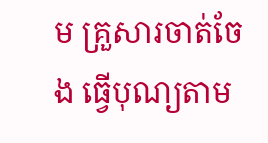ម គ្រួសារចាត់ចែង ធ្វើបុណ្យតាម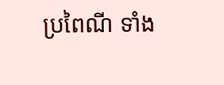ប្រពៃណី ទាំង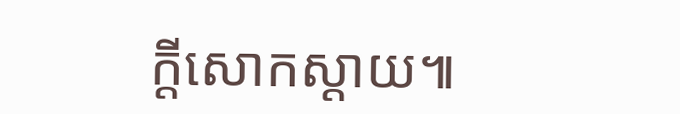ក្តីសោកស្តាយ៕